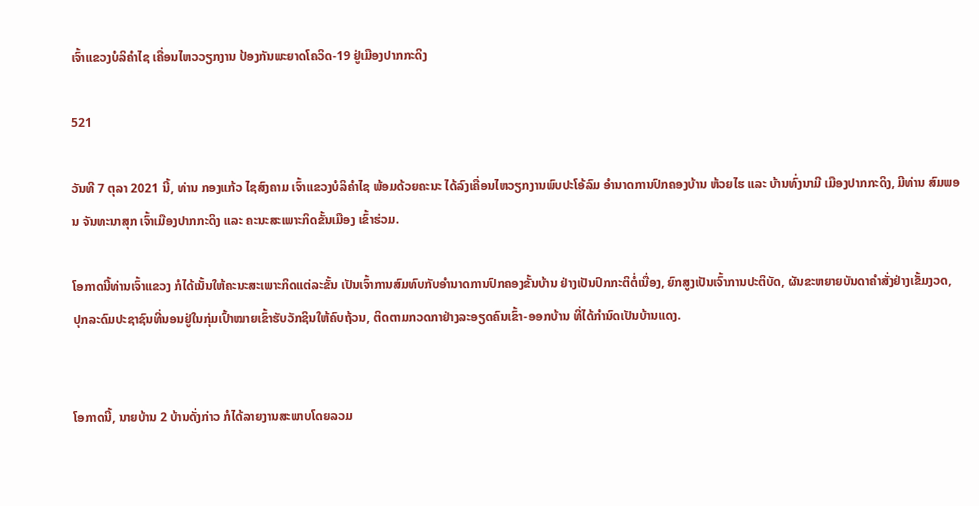ເຈົ້າແຂວງບໍລິຄຳໄຊ ເຄື່ອນໄຫວວຽກງານ ປ້ອງກັນພະຍາດໂຄວິດ-19 ຢູ່ເມືອງປາກກະດິງ

521

ວັນທີ 7 ຕຸລາ 2021 ນີ້, ທ່ານ ກອງແກ້ວ ໄຊສົງຄາມ ເຈົ້າແຂວງບໍລິຄຳໄຊ ພ້ອມດ້ວຍຄະນະ ໄດ້ລົງເຄື່ອນໄຫວຽກງານພົບປະໂອ້ລົມ ອຳນາດການປົກຄອງບ້ານ ຫ້ວຍໄຮ ແລະ ບ້ານທົ່ງນາມີ ເມືອງປາກກະດິງ, ມີທ່ານ ສົມພອນ ຈັນທະນາສຸກ ເຈົ້າເມືອງປາກກະດິງ ແລະ ຄະນະສະເພາະກິດຂັ້ນເມືອງ ເຂົ້າຮ່ວມ.

ໂອກາດນີ້ທ່ານເຈົ້າແຂວງ ກໍໄດ້ເນັ້ນໃຫ້ຄະນະສະເພາະກິດແຕ່ລະຂັ້ນ ເປັນເຈົ້າການສົມທົບກັບອຳນາດການປົກຄອງຂັ້ນບ້ານ ຢ່າງເປັນປົກກະຕິຕໍ່ເນື່ອງ, ຍົກສູງເປັນເຈົ້າການປະຕິບັດ, ຜັນຂະຫຍາຍບັນດາຄຳສັ່ງຢ່າງເຂັ້ມງວດ, ປຸກລະດົມປະຊາຊົນທີ່ນອນຢູ່ໃນກຸ່ມເປົ້າໝາຍເຂົ້າຮັບວັກຊິນໃຫ້ຄົບຖ້ວນ, ຕິດຕາມກວດກາຢ່າງລະອຽດຄົນເຂົ້າ-ອອກບ້ານ ທີ່ໄດ້ກຳນົດເປັນບ້ານແດງ.


ໂອກາດນີ້, ນາຍບ້ານ 2 ບ້ານດັ່ງກ່າວ ກໍໄດ້ລາຍງານສະພາບໂດຍລວມ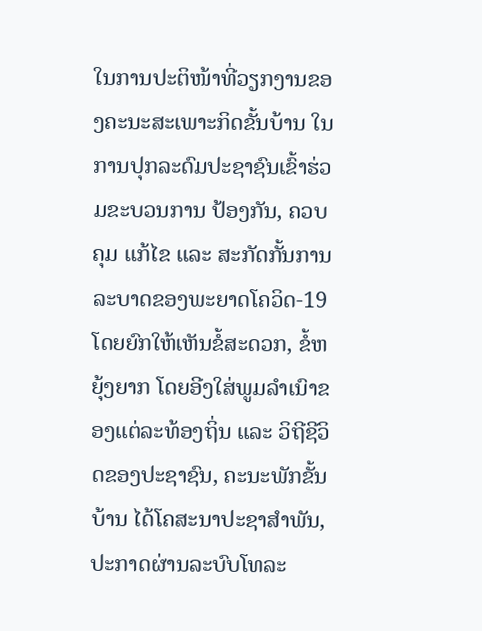ໃນການປະຕິໜ້າທີ່ວຽກງານຂອງຄະນະສະເພາະກິດຂັ້ນບ້ານ ໃນການປຸກລະດົມປະຊາຊົນເຂົ້າຮ່ວມຂະບວນການ ປ້ອງກັນ, ຄວບຄຸມ ແກ້ໄຂ ແລະ ສະກັດກັ້ນການລະບາດຂອງພະຍາດໂຄວິດ-19 ໂດຍຍົກໃຫ້ເຫັນຂໍ້ສະດວກ, ຂໍ້ຫຍຸ້ງຍາກ ໂດຍອີງໃສ່ພູມລໍາເນົາຂອງແຕ່ລະທ້ອງຖິ່ນ ແລະ ວິຖີຊີວິດຂອງປະຊາຊົນ, ຄະນະພັກຂັ້ນບ້ານ ໄດ້ໂຄສະນາປະຊາສໍາພັນ, ປະກາດຜ່ານລະບົບໂທລະ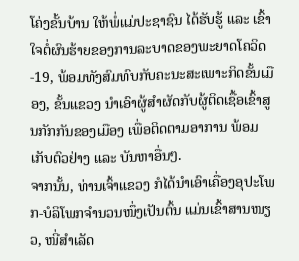ໂຄ່ງຂັ້ນບ້ານ ໃຫ້ພໍ່ແມ່ປະຊາຊົນ ໄດ້ຮັບຮູ້ ແລະ ເຂົ້າໃຈຕໍ່ຜົນຮ້າຍຂອງການລະບາດຂອງພະຍາດໂຄວິດ-19, ພ້ອມທັງສົມທົບກັບຄະນະສະເພາະກິດຂັ້ນເມືອງ, ຂັ້ນແຂວງ ນຳເອົາຜູ້ສຳຜັດກັບຜູ້ຕິດເຊື້ອເຂົ້າສູນກັກກັນຂອງເມືອງ ເພື່ອຕິດຕາມອາການ ພ້ອມເກັບຕົວຢ່າງ ແລະ ບັນຫາອື່ນໆ.
ຈາກນັ້ນ, ທ່ານເຈົ້າແຂວງ ກໍໄດ້ນຳເອົາເຄື່ອງອຸປະໂພກ-ບໍລິໂພກຈຳນວນໜຶ່ງເປັນຕົ້ນ ແມ່ນເຂົ້າສານໜຽວ, ໜີ່ສຳເລັດ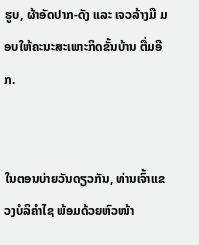ຮູບ, ຜ້າອັດປາກ-ດັງ ແລະ ເຈວລ້າງມື ມອບໃຫ້ຄະນະສະເພາະກິດຂັ້ນບ້ານ ຕື່ມອີກ.


ໃນຕອນບ່າຍວັນດຽວກັນ, ທ່ານເຈົ້າແຂວງບໍລິຄໍາໄຊ ພ້ອມດ້ວຍຫົວໜ້າ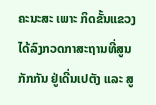ຄະນະສະ ເພາະ ກິດຂັ້ນແຂວງ ໄດ້ລົງກວດກາສະຖານທີ່ສູນກັກກັນ ຢູ່ເດີ່ນເປຕັງ ແລະ ສູ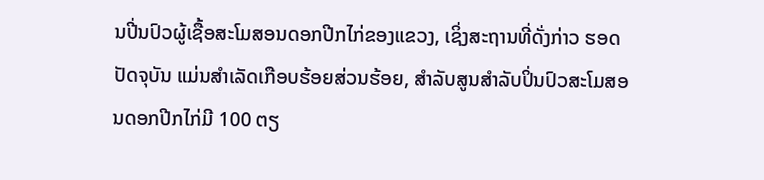ນປີ່ນປົວຜູ້ເຊື້ອສະໂມສອນດອກປີກໄກ່ຂອງແຂວງ, ເຊິ່ງສະຖານທີ່ດັ່ງກ່າວ ຮອດປັດຈຸບັນ ແມ່ນສຳເລັດເກືອບຮ້ອຍສ່ວນຮ້ອຍ, ສຳລັບສູນສຳລັບປິ່ນປົວສະໂມສອນດອກປີກໄກ່ມີ 100 ຕຽ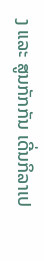ງ ແລະ ສູນກັກກັນ ເດີ່ນກິລາເປ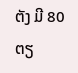ຕັງ ມີ 80 ຕຽ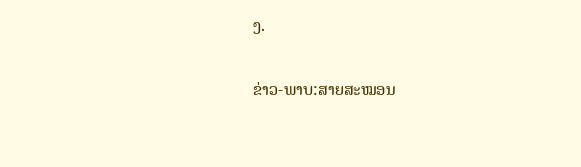ງ.

ຂ່າວ-ພາບ:ສາຍສະໝອນ